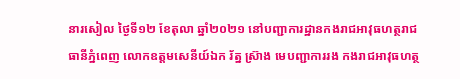នារសៀល ថ្ងៃទី១២ ខែតុលា ឆ្នាំ២០២១ នៅបញ្ជាការដ្ឋានកងរាជអាវុធហត្ថរាជធានីភ្នំពេញ លោកឧត្តមសេនីយ៍ឯក រ័ត្ន ស្រ៊ាង មេបញ្ជាការរង កងរាជអាវុធហត្ថ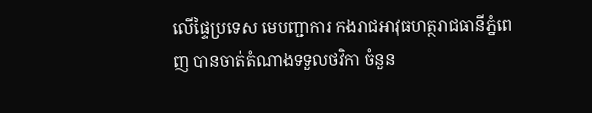លើផ្ទៃប្រទេស មេបញ្ជាការ កងរាជអាវុធហត្ថរាជធានីភ្នំពេញ បានចាត់តំណាងទទួលថវិកា ចំនួន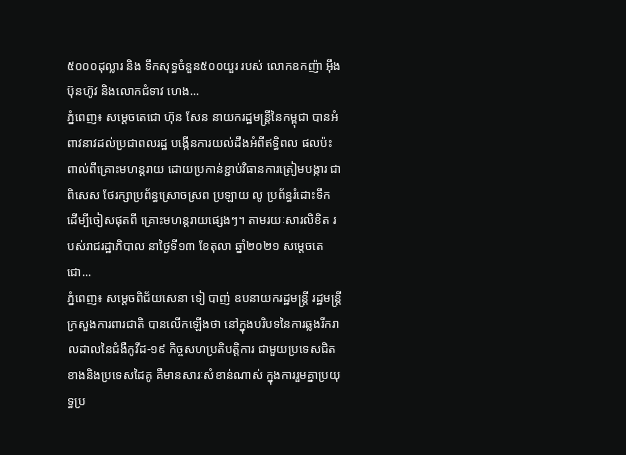៥០០០ដុល្លារ និង ទឹកសុទ្ធចំនួន៥០០យួរ របស់ លោកឧកញ៉ា អុឹង ប៊ុនហ៊ូវ និងលោកជំទាវ ហេង...
ភ្នំពេញ៖ សម្ដេចតេជោ ហ៊ុន សែន នាយករដ្ឋមន្ដ្រីនៃកម្ពុជា បានអំពាវនាវដល់ប្រជាពលរដ្ឋ បង្កើនការយល់ដឹងអំពីឥទ្ធិពល ផលប៉ះពាល់ពីគ្រោះមហន្តរាយ ដោយប្រកាន់ខ្ជាប់វិធានការត្រៀមបង្ការ ជាពិសេស ថែរក្សាប្រព័ន្ធស្រោចស្រព ប្រឡាយ លូ ប្រព័ន្ធរំដោះទឹក ដើម្បីចៀសផុតពី គ្រោះមហន្តរាយផ្សេងៗ។ តាមរយៈសារលិខិត របស់រាជរដ្ឋាភិបាល នាថ្ងៃទី១៣ ខែតុលា ឆ្នាំ២០២១ សម្ដេចតេជោ...
ភ្នំពេញ៖ សម្ដេចពិជ័យសេនា ទៀ បាញ់ ឧបនាយករដ្ឋមន្រ្តី រដ្ឋមន្រ្តីក្រសួងការពារជាតិ បានលើកឡើងថា នៅក្នុងបរិបទនៃការឆ្លងរីករាលដាលនៃជំងឺកូវីដ-១៩ កិច្ចសហប្រតិបត្តិការ ជាមួយប្រទេសជិតខាងនិងប្រទេសដៃគូ គឺមានសារៈសំខាន់ណាស់ ក្នុងការរួមគ្នាប្រយុទ្ធប្រ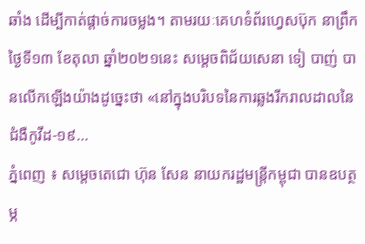ឆាំង ដើម្បីកាត់ផ្តាច់ការចម្លង។ តាមរយៈគេហទំព័រហ្វេសប៊ុក នាព្រឹកថ្ងៃទី១៣ ខែតុលា ឆ្នាំ២០២១នេះ សម្ដេចពិជ័យសេនា ទៀ បាញ់ បានលើកឡើងយ៉ាងដូច្នេះថា «នៅក្នុងបរិបទនៃការឆ្លងរីករាលដាលនៃជំងឺកូវីដ-១៩...
ភ្នំពេញ ៖ សម្តេចតេជោ ហ៊ុន សែន នាយករដ្ឋមន្រ្តីកម្ពុជា បានឧបត្ថម្ភ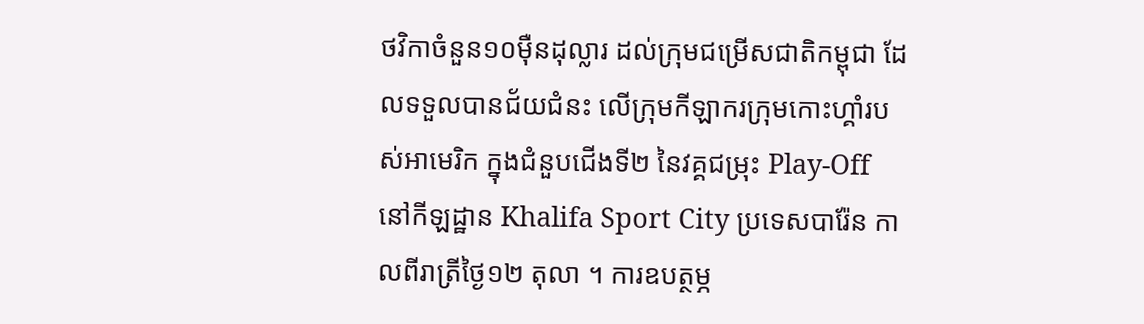ថវិកាចំនួន១០ម៉ឺនដុល្លារ ដល់ក្រុមជម្រើសជាតិកម្ពុជា ដែលទទួលបានជ័យជំនះ លើក្រុមកីឡាករក្រុមកោះហ្គាំរបស់អាមេរិក ក្នុងជំនួបជើងទី២ នៃវគ្គជម្រុះ Play-Off នៅកីឡដ្ឋាន Khalifa Sport City ប្រទេសបារ៉ែន កាលពីរាត្រីថ្ងៃ១២ តុលា ។ ការឧបត្ថម្ភ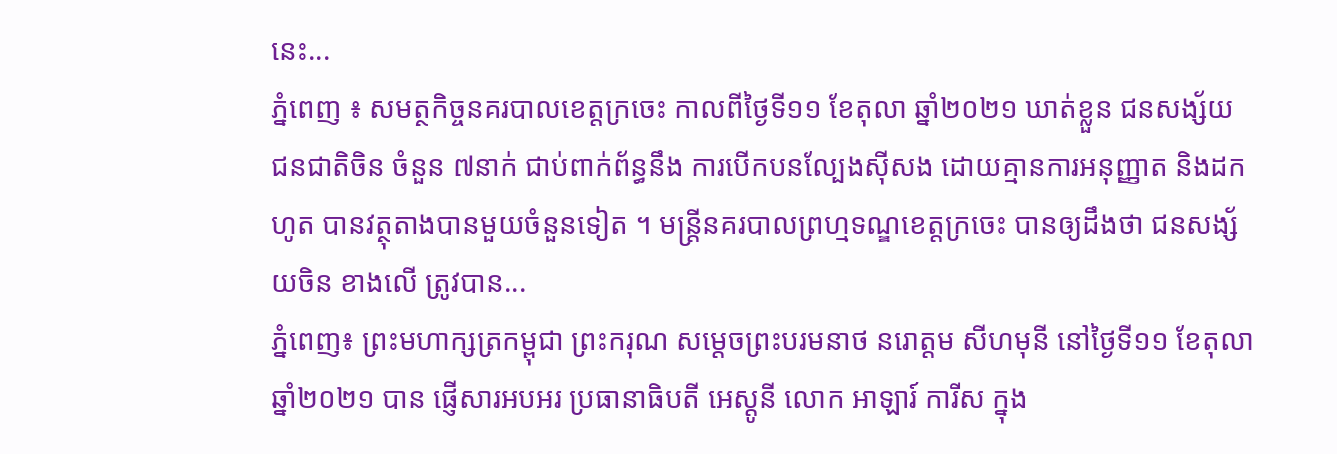នេះ...
ភ្នំពេញ ៖ សមត្ថកិច្ចនគរបាលខេត្តក្រចេះ កាលពីថ្ងៃទី១១ ខែតុលា ឆ្នាំ២០២១ ឃាត់ខ្លួន ជនសង្ស័យ ជនជាតិចិន ចំនួន ៧នាក់ ជាប់ពាក់ព័ន្ធនឹង ការបើកបនល្បែងស៊ីសង ដោយគ្មានការអនុញ្ញាត និងដកហូត បានវត្ថុតាងបានមួយចំនួនទៀត ។ មន្ត្រីនគរបាលព្រហ្មទណ្ឌខេត្តក្រចេះ បានឲ្យដឹងថា ជនសង្ស័យចិន ខាងលើ ត្រូវបាន...
ភ្នំពេញ៖ ព្រះមហាក្សត្រកម្ពុជា ព្រះករុណ សម្តេចព្រះបរមនាថ នរោត្តម សីហមុនី នៅថ្ងៃទី១១ ខែតុលា ឆ្នាំ២០២១ បាន ផ្ញើសារអបអរ ប្រធានាធិបតី អេស្តូនី លោក អាឡារ៍ ការីស ក្នុង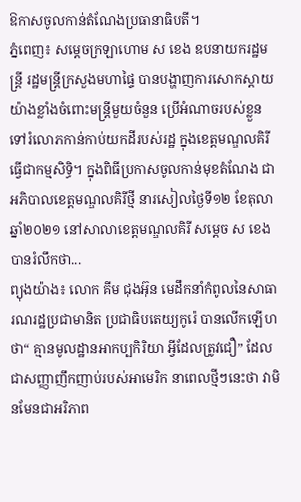ឱកាសចូលកាន់តំណែងប្រធានាធិបតី។
ភ្នំពេញ៖ សម្ដេចក្រឡាហោម ស ខេង ឧបនាយករដ្ឋមន្ដ្រី រដ្ឋមន្ដ្រីក្រសួងមហាផ្ទៃ បានបង្ហាញការសោកស្ដាយ យ៉ាងខ្លាំងចំពោះមន្ដ្រីមួយចំនួន ប្រើអំណាចរបស់ខ្លួន ទៅរំលោភកាន់កាប់យកដីរបស់រដ្ឋ ក្នុងខេត្តមណ្ឌលគិរី ធ្វើជាកម្មសិទ្ធិ។ ក្នុងពិធីប្រកាសចូលកាន់មុខតំណែង ជាអភិបាលខេត្តមណ្ឌលគិរីថ្មី នារសៀលថ្ងៃទី១២ ខែតុលា ឆ្នាំ២០២១ នៅសាលាខេត្តមណ្ឌលគិរី សម្ដេច ស ខេង បានរំលឹកថា...
ព្យុងយ៉ាង៖ លោក គីម ជុងអ៊ុន មេដឹកនាំកំពូលនៃសាធារណរដ្ឋប្រជាមានិត ប្រជាធិបតេយ្យកូរ៉េ បានលើកឡើហថា“ គ្មានមូលដ្ឋានអាកប្បកិរិយា អ្វីដែលត្រូវជឿ” ដែលជាសញ្ញាញឹកញាប់របស់អាមេរិក នាពេលថ្មីៗនេះថា វាមិនមែនជាអរិភាព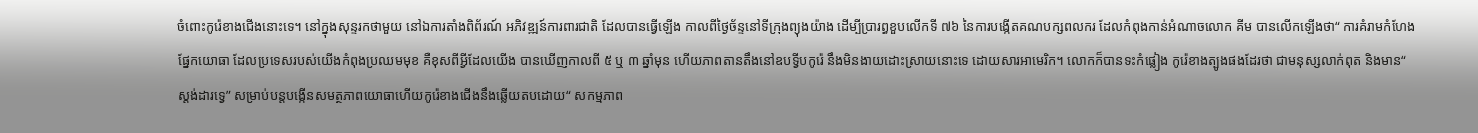ចំពោះកូរ៉េខាងជើងនោះទេ។ នៅក្នុងសុន្ទរកថាមួយ នៅឯការតាំងពិព័រណ៍ អភិវឌ្ឍន៍ការពារជាតិ ដែលបានធ្វើឡើង កាលពីថ្ងៃច័ន្ទនៅទីក្រុងព្យុងយ៉ាង ដើម្បីប្រារព្ធខួបលើកទី ៧៦ នៃការបង្កើតគណបក្សពលករ ដែលកំពុងកាន់អំណាចលោក គីម បានលើកឡើងថា“ ការគំរាមកំហែងផ្នែកយោធា ដែលប្រទេសរបស់យើងកំពុងប្រឈមមុខ គឺខុសពីអ្វីដែលយើង បានឃើញកាលពី ៥ ឬ ៣ ឆ្នាំមុន ហើយភាពតានតឹងនៅឧបទ្វីបកូរ៉េ នឹងមិនងាយដោះស្រាយនោះទេ ដោយសារអាមេរិក។ លោកក៏បានទះកំផ្លៀង កូរ៉េខាងត្បូងផងដែរថា ជាមនុស្សលាក់ពុត និងមាន“ ស្តង់ដារទ្វេ” សម្រាប់បន្តបង្កើនសមត្ថភាពយោធាហើយកូរ៉េខាងជើងនឹងឆ្លើយតបដោយ“ សកម្មភាព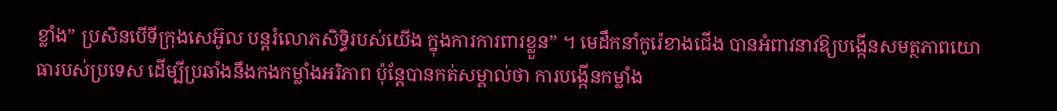ខ្លាំង” ប្រសិនបើទីក្រុងសេអ៊ូល បន្តរំលោភសិទ្ធិរបស់យើង ក្នុងការការពារខ្លួន” ។ មេដឹកនាំកូរ៉េខាងជើង បានអំពាវនាវឱ្យបង្កើនសមត្ថភាពយោធារបស់ប្រទេស ដើម្បីប្រឆាំងនឹងកងកម្លាំងអរិភាព ប៉ុន្តែបានកត់សម្គាល់ថា ការបង្កើនកម្លាំង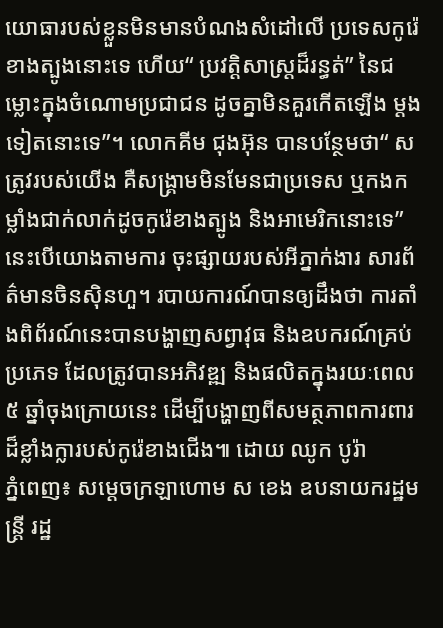យោធារបស់ខ្លួនមិនមានបំណងសំដៅលើ ប្រទេសកូរ៉េខាងត្បូងនោះទេ ហើយ“ ប្រវត្តិសាស្ត្រដ៏រន្ធត់” នៃជម្លោះក្នុងចំណោមប្រជាជន ដូចគ្នាមិនគួរកើតឡើង ម្តងទៀតនោះទេ”។ លោកគីម ជុងអ៊ុន បានបន្ថែមថា“ សត្រូវរបស់យើង គឺសង្រ្គាមមិនមែនជាប្រទេស ឬកងកម្លាំងជាក់លាក់ដូចកូរ៉េខាងត្បូង និងអាមេរិកនោះទេ” នេះបើយោងតាមការ ចុះផ្សាយរបស់អីភ្នាក់ងារ សារព័ត៌មានចិនស៊ិនហួ។ របាយការណ៍បានឲ្យដឹងថា ការតាំងពិព័រណ៍នេះបានបង្ហាញសព្វាវុធ និងឧបករណ៍គ្រប់ប្រភេទ ដែលត្រូវបានអភិវឌ្ឍ និងផលិតក្នុងរយៈពេល ៥ ឆ្នាំចុងក្រោយនេះ ដើម្បីបង្ហាញពីសមត្ថភាពការពារ ដ៏ខ្លាំងក្លារបស់កូរ៉េខាងជើង៕ ដោយ ឈូក បូរ៉ា
ភ្នំពេញ៖ សម្ដេចក្រឡាហោម ស ខេង ឧបនាយករដ្ឋមន្ត្រី រដ្ឋ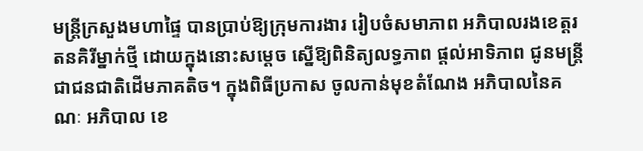មន្ត្រីក្រសួងមហាផ្ទៃ បានប្រាប់ឱ្យក្រុមការងារ រៀបចំសមាភាព អភិបាលរងខេត្តរតនគិរីម្នាក់ថ្មី ដោយក្នុងនោះសម្ដេច ស្នើឱ្យពិនិត្យលទ្ធភាព ផ្ដល់អាទិភាព ជូនមន្រ្តី ជាជនជាតិដើមភាគតិច។ ក្នុងពិធីប្រកាស ចូលកាន់មុខតំណែង អភិបាលនៃគណៈ អភិបាល ខេ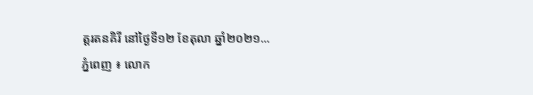ត្តរតនគិរី នៅថ្ងៃទី១២ ខែតុលា ឆ្នាំ២០២១...
ភ្នំពេញ ៖ លោក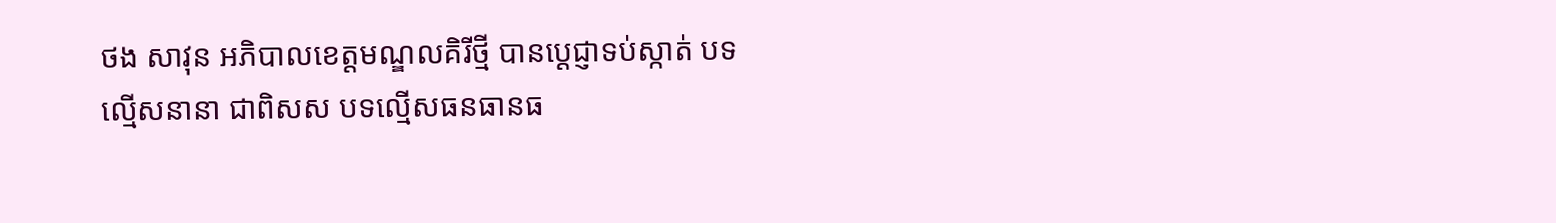ថង សាវុន អភិបាលខេត្តមណ្ឌលគិរីថ្មី បានប្ដេជ្ញាទប់ស្កាត់ បទល្មើសនានា ជាពិសស បទល្មើសធនធានធ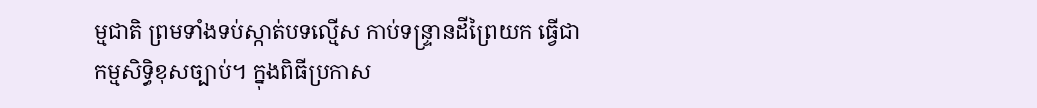ម្មជាតិ ព្រមទាំងទប់ស្កាត់បទល្មើស កាប់ទន្ទ្រានដីព្រៃយក ធ្វើជាកម្មសិទ្ធិខុសច្បាប់។ ក្នុងពិធីប្រកាស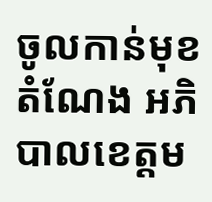ចូលកាន់មុខតំណែង អភិបាលខេត្តម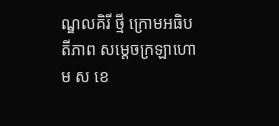ណ្ឌលគិរី ថ្មី ក្រោមអធិបតីភាព សម្ដេចក្រឡាហោម ស ខេ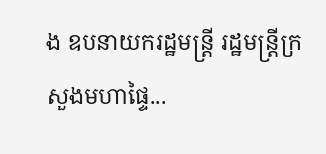ង ឧបនាយករដ្ឋមន្ដ្រី រដ្ឋមន្ដ្រីក្រសួងមហាផ្ទៃ...